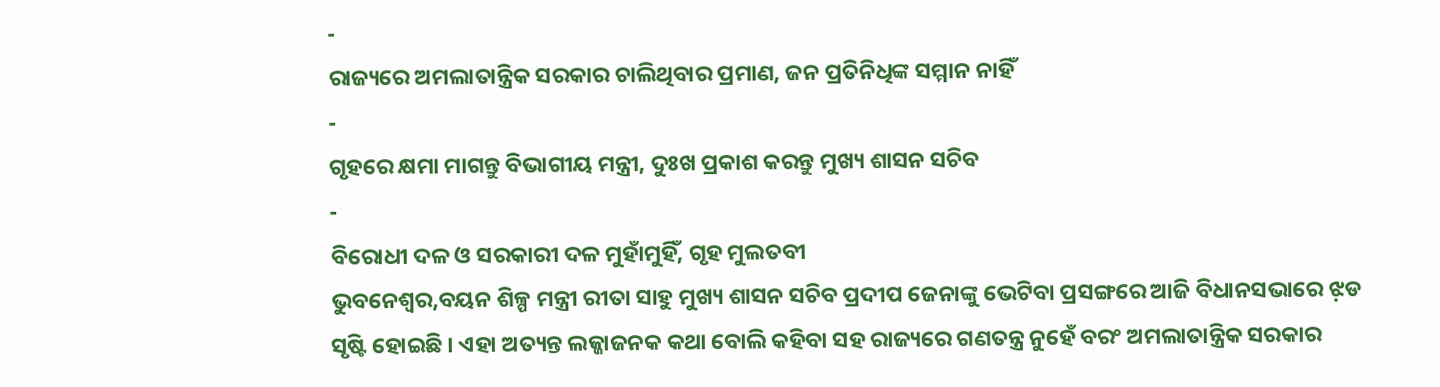-
ରାଜ୍ୟରେ ଅମଲାତାନ୍ତ୍ରିକ ସରକାର ଚାଲିଥିବାର ପ୍ରମାଣ, ଜନ ପ୍ରତିନିଧିଙ୍କ ସମ୍ମାନ ନାହିଁ
-
ଗୃହରେ କ୍ଷମା ମାଗନ୍ତୁ ବିଭାଗୀୟ ମନ୍ତ୍ରୀ, ଦୁଃଖ ପ୍ରକାଶ କରନ୍ତୁ ମୁଖ୍ୟ ଶାସନ ସଚିବ
-
ବିରୋଧୀ ଦଳ ଓ ସରକାରୀ ଦଳ ମୁହାଁମୁହିଁ, ଗୃହ ମୁଲତବୀ
ଭୁବନେଶ୍ୱର,ବୟନ ଶିଳ୍ପ ମନ୍ତ୍ରୀ ରୀତା ସାହୁ ମୁଖ୍ୟ ଶାସନ ସଚିବ ପ୍ରଦୀପ ଜେନାଙ୍କୁ ଭେଟିବା ପ୍ରସଙ୍ଗରେ ଆଜି ବିଧାନସଭାରେ ଝ଼ଡ ସୃଷ୍ଟି ହୋଇଛି । ଏହା ଅତ୍ୟନ୍ତ ଲଜ୍ଜାଜନକ କଥା ବୋଲି କହିବା ସହ ରାଜ୍ୟରେ ଗଣତନ୍ତ୍ର ନୁହେଁ ବରଂ ଅମଲାତାନ୍ତ୍ରିକ ସରକାର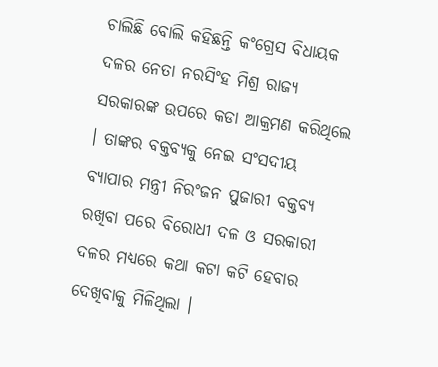ଚାଲିଛି ବୋଲି କହିଛନ୍ତି କଂଗ୍ରେସ ବିଧାୟକ ଦଳର ନେତା ନରସିଂହ ମିଶ୍ର ରାଜ୍ୟ ସରକାରଙ୍କ ଉପରେ କଡା ଆକ୍ରମଣ କରିଥିଲେ । ତାଙ୍କର ବକ୍ତବ୍ୟକୁ ନେଇ ସଂସଦୀୟ ବ୍ୟାପାର ମନ୍ତ୍ରୀ ନିରଂଜନ ପୁଜାରୀ ବକ୍ତବ୍ୟ ରଖିବା ପରେ ବିରୋଧୀ ଦଳ ଓ ସରକାରୀ ଦଳର ମଧ୍ୟରେ କଥା କଟା କଟି ହେବାର ଦେଖିବାକୁ ମିଳିଥିଲା ।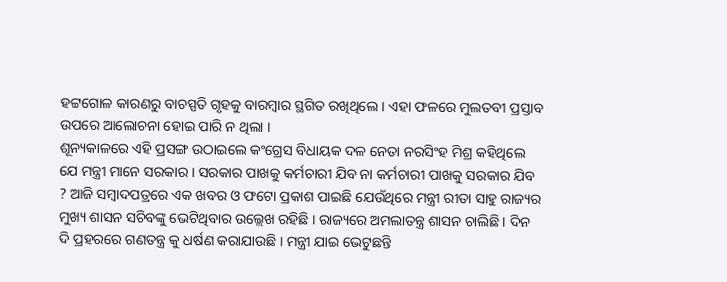ହଟ୍ଟଗୋଳ କାରଣରୁ ବାଚସ୍ପତି ଗୃହକୁ ବାରମ୍ବାର ସ୍ଥଗିତ ରଖିଥିଲେ । ଏହା ଫଳରେ ମୁଲତବୀ ପ୍ରସ୍ତାବ ଉପରେ ଆଲୋଚନା ହୋଇ ପାରି ନ ଥିଲା ।
ଶୂନ୍ୟକାଳରେ ଏହି ପ୍ରସଙ୍ଗ ଉଠାଇଲେ କଂଗ୍ରେସ ବିଧାୟକ ଦଳ ନେତା ନରସିଂହ ମିଶ୍ର କହିଥିଲେ ଯେ ମନ୍ତ୍ରୀ ମାନେ ସରକାର । ସରକାର ପାଖକୁ କର୍ମଚାରୀ ଯିବ ନା କର୍ମଚାରୀ ପାଖକୁ ସରକାର ଯିବ ? ଆଜି ସମ୍ବାଦପତ୍ରରେ ଏକ ଖବର ଓ ଫଟୋ ପ୍ରକାଶ ପାଇଛି ଯେଉଁଥିରେ ମନ୍ତ୍ରୀ ରୀତା ସାହୁ ରାଜ୍ୟର ମୁଖ୍ୟ ଶାସନ ସଚିବଙ୍କୁ ଭେଟିଥିବାର ଉଲ୍ଲେଖ ରହିଛି । ରାଜ୍ୟରେ ଅମଲାତନ୍ତ୍ର ଶାସନ ଚାଲିଛି । ଦିନ ଦି ପ୍ରହରରେ ଗଣତନ୍ତ୍ର କୁ ଧର୍ଷଣ କରାଯାଉଛି । ମନ୍ତ୍ରୀ ଯାଇ ଭେଟୁଛନ୍ତି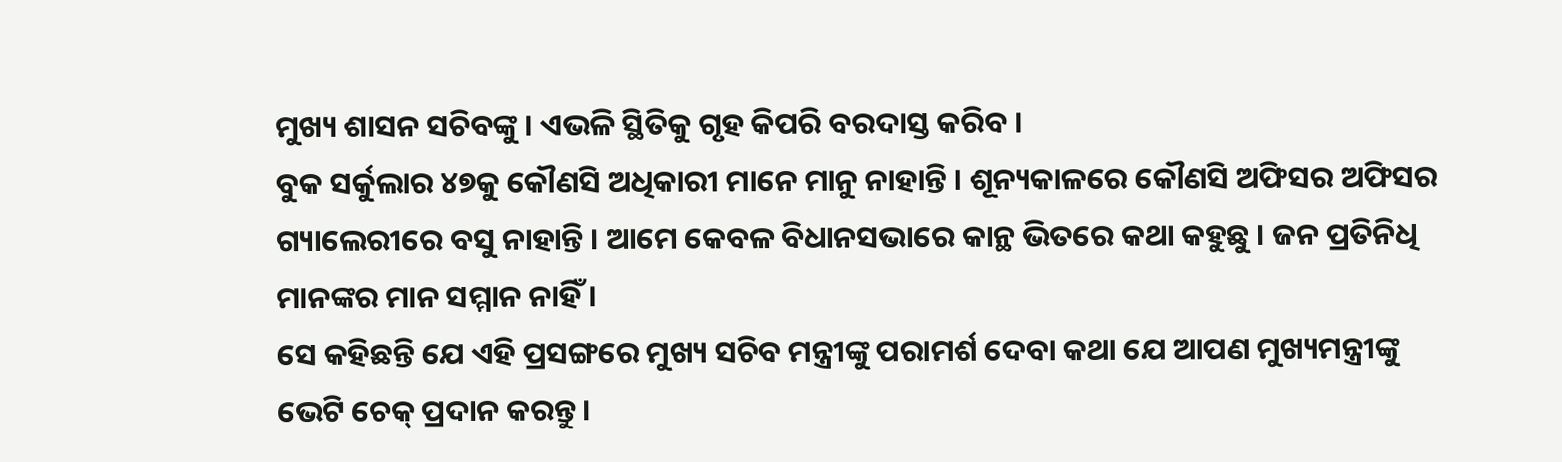ମୁଖ୍ୟ ଶାସନ ସଚିବଙ୍କୁ । ଏଭଳି ସ୍ଥିତିକୁ ଗୃହ କିପରି ବରଦାସ୍ତ କରିବ ।
ବୁକ ସର୍କୁଲାର ୪୭କୁ କୌଣସି ଅଧିକାରୀ ମାନେ ମାନୁ ନାହାନ୍ତି । ଶୂନ୍ୟକାଳରେ କୌଣସି ଅଫିସର ଅଫିସର ଗ୍ୟାଲେରୀରେ ବସୁ ନାହାନ୍ତି । ଆମେ କେବଳ ବିଧାନସଭାରେ କାନ୍ଥ ଭିତରେ କଥା କହୁଛୁ । ଜନ ପ୍ରତିନିଧି ମାନଙ୍କର ମାନ ସମ୍ମାନ ନାହିଁ ।
ସେ କହିଛନ୍ତି ଯେ ଏହି ପ୍ରସଙ୍ଗରେ ମୁଖ୍ୟ ସଚିବ ମନ୍ତ୍ରୀଙ୍କୁ ପରାମର୍ଶ ଦେବା କଥା ଯେ ଆପଣ ମୁଖ୍ୟମନ୍ତ୍ରୀଙ୍କୁ ଭେଟି ଚେକ୍ ପ୍ରଦାନ କରନ୍ତୁ ।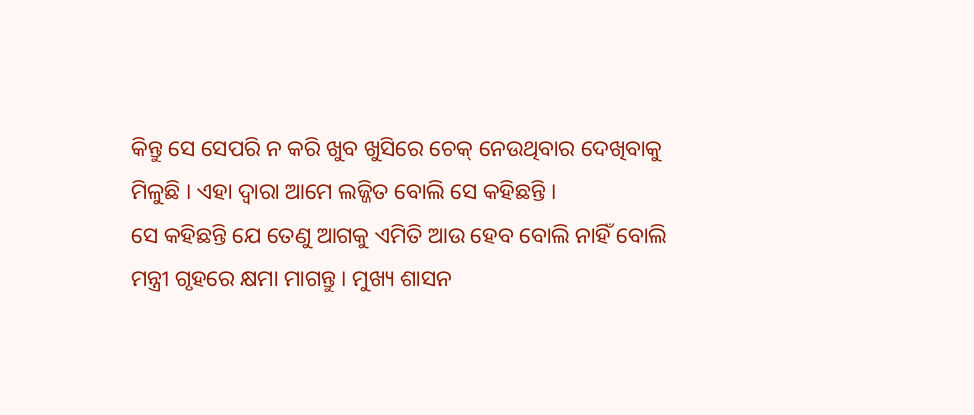କିନ୍ତୁ ସେ ସେପରି ନ କରି ଖୁବ ଖୁସିରେ ଚେକ୍ ନେଉଥିବାର ଦେଖିବାକୁ ମିଳୁଛି । ଏହା ଦ୍ୱାରା ଆମେ ଲଜ୍ଜିତ ବୋଲି ସେ କହିଛନ୍ତି ।
ସେ କହିଛନ୍ତି ଯେ ତେଣୁ ଆଗକୁ ଏମିତି ଆଉ ହେବ ବୋଲି ନାହିଁ ବୋଲି ମନ୍ତ୍ରୀ ଗୃହରେ କ୍ଷମା ମାଗନ୍ତୁ । ମୁଖ୍ୟ ଶାସନ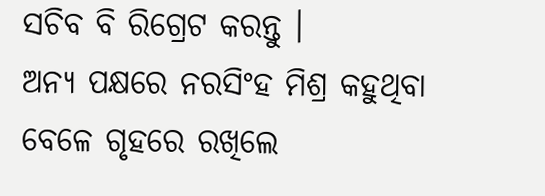ସଚିବ ବି ରିଗ୍ରେଟ କରନ୍ତୁ ।
ଅନ୍ୟ ପକ୍ଷରେ ନରସିଂହ ମିଶ୍ର କହୁଥିବା ବେଳେ ଗୃହରେ ରଖିଲେ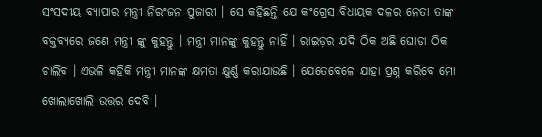ସଂସଦୀୟ ବ୍ୟାପାର ମନ୍ତ୍ରୀ ନିରଂଜନ ପୁଜାରୀ । ସେ କହିଛନ୍ତି ଯେ କଂଗ୍ରେସ ବିଧାୟକ ଦଳର ନେତା ତାଙ୍କ ବକ୍ତବ୍ୟରେ ଜଣେ ମନ୍ତ୍ରୀ ଙ୍କୁ କୁହନ୍ତୁ । ମନ୍ତ୍ରୀ ମାନଙ୍କୁ କୁହନ୍ତୁ ନାହିଁ । ରାଇଡ଼ର ଯଦି ଠିକ ଅଛି ଘୋଡା ଠିକ ଚାଲିବ । ଏଭଳି କହିକି ମନ୍ତ୍ରୀ ମାନଙ୍କ କ୍ଷମତା କ୍ଷୁର୍ଣ୍ଣ କରାଯାଉଛି । ଯେତେବେଳେ ଯାହା ପ୍ରଶ୍ନ କରିବେ ମୋ ଖୋଲାଖୋଲି ଉତ୍ତର ଦେବି ।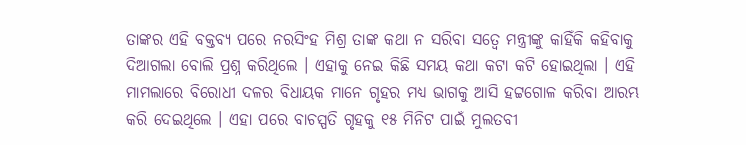ତାଙ୍କର ଏହି ବକ୍ତବ୍ୟ ପରେ ନରସିଂହ ମିଶ୍ର ତାଙ୍କ କଥା ନ ସରିବା ସତ୍ୱେ ମନ୍ତ୍ରୀଙ୍କୁ କାହିଁକି କହିବାକୁ ଦିଆଗଲା ବୋଲି ପ୍ରଶ୍ନ କରିଥିଲେ । ଏହାକୁ ନେଇ କିଛି ସମୟ କଥା କଟା କଟି ହୋଇଥିଲା । ଏହି ମାମଲାରେ ବିରୋଧୀ ଦଳର ବିଧାୟକ ମାନେ ଗୃହର ମଧ୍ୟ ଭାଗକୁ ଆସି ହଟ୍ଟଗୋଳ କରିବା ଆରମ୍ଭ କରି ଦେଇଥିଲେ । ଏହା ପରେ ବାଚସ୍ପତି ଗୃହକୁ ୧୫ ମିନିଟ ପାଇଁ ମୁଲତବୀ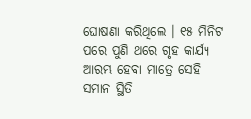ଘୋଷଣା କରିଥିଲେ । ୧୫ ମିନିଟ ପରେ ପୁଣି ଥରେ ଗୃହ କାର୍ଯ୍ୟ ଆରମ୍ଭ ହେବା ମାତ୍ରେ ସେହି ସମାନ ସ୍ଥିତି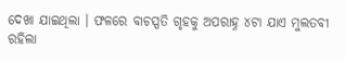ଦେଖା ଯାଇଥିଲା । ଫଳରେ ବାଚସ୍ପତି ଗୃହକୁ ଅପରାହ୍ନ ୪ଟା ଯାଏ ମୁଲତବୀ ରହିଲା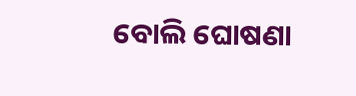ବୋଲି ଘୋଷଣା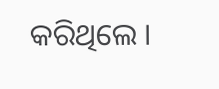କରିଥିଲେ ।